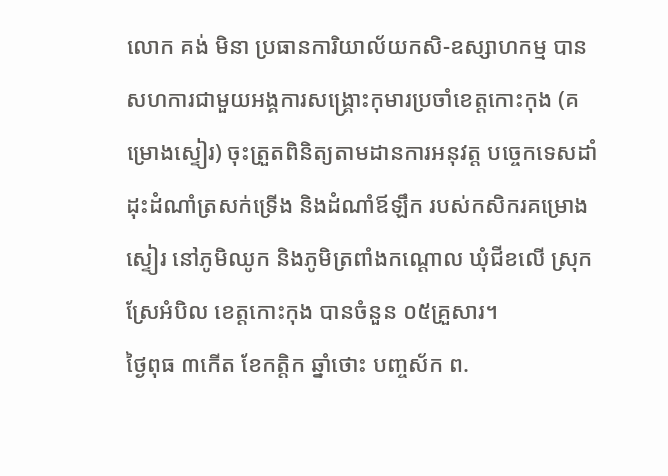លោក គង់ មិនា ប្រធានការិយាល័យកសិ-ឧស្សាហកម្ម បានសហការជាមួយអង្គការសង្គ្រោះកុមារប្រចាំខេត្តកោះកុង (គម្រោងស្ទៀរ) ចុះត្រួតពិនិត្យតាមដានការអនុវត្ត បច្ចេកទេសដាំដុះដំណាំត្រសក់ទ្រើង និងដំណាំឪឡឹក របស់កសិករគម្រោងស្ទៀរ នៅភូមិឈូក និងភូមិត្រពាំងកណ្តោល ឃុំជីខលើ ស្រុកស្រែអំបិល ខេត្តកោះកុង បានចំនួន ០៥គ្រួសារ។
ថ្ងៃពុធ ៣កើត ខែកត្តិក ឆ្នាំថោះ បញ្ចស័ក ព.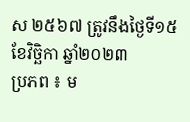ស ២៥៦៧ ត្រូវនឹងថ្ងៃទី១៥ ខែវិច្ឆិកា ឆ្នាំ២០២៣
ប្រភព ៖ ម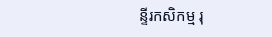ន្ទីរកសិកម្ម រុ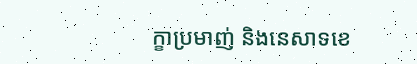ក្ខាប្រមាញ់ និងនេសាទខេ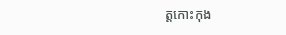ត្តកោះកុង